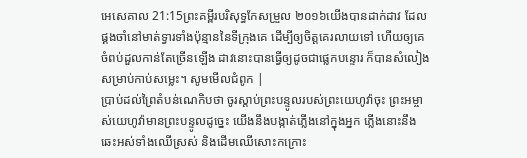អេសេគាល 21:15ព្រះគម្ពីរបរិសុទ្ធកែសម្រួល ២០១៦យើងបានដាក់ដាវ ដែលផ្គងចាំនៅមាត់ទ្វារទាំងប៉ុន្មាននៃទីក្រុងគេ ដើម្បីឲ្យចិត្តគេរលាយទៅ ហើយឲ្យគេចំពប់ដួលកាន់តែច្រើនឡើង ដាវនោះបានធ្វើឲ្យដូចជាផ្លេកបន្ទោរ ក៏បានសំលៀងសម្រាប់កាប់សម្លេះ។ សូមមើលជំពូក |
ប្រាប់ដល់ព្រៃតំបន់ណេកិបថា ចូរស្តាប់ព្រះបន្ទូលរបស់ព្រះយេហូវ៉ាចុះ ព្រះអម្ចាស់យេហូវ៉ាមានព្រះបន្ទូលដូច្នេះ យើងនឹងបង្កាត់ភ្លើងនៅក្នុងអ្នក ភ្លើងនោះនឹងឆេះអស់ទាំងឈើស្រស់ និងដើមឈើសោះកក្រោះ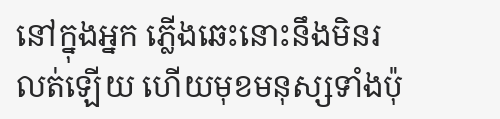នៅក្នុងអ្នក ភ្លើងឆេះនោះនឹងមិនរលត់ឡើយ ហើយមុខមនុស្សទាំងប៉ុ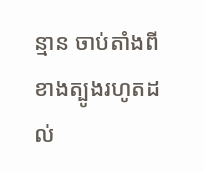ន្មាន ចាប់តាំងពីខាងត្បូងរហូតដល់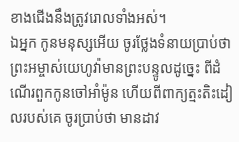ខាងជើងនឹងត្រូវរោលទាំងអស់។
ឯអ្នក កូនមនុស្សអើយ ចូរថ្លែងទំនាយប្រាប់ថា ព្រះអម្ចាស់យេហូវ៉ាមានព្រះបន្ទូលដូច្នេះ ពីដំណើរពួកកូនចៅអាំម៉ូន ហើយពីពាក្យត្មះតិះដៀលរបស់គេ ចូរប្រាប់ថា មានដាវ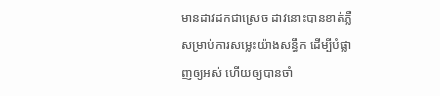មានដាវដកជាស្រេច ដាវនោះបានខាត់ភ្លឺសម្រាប់ការសម្លេះយ៉ាងសន្ធឹក ដើម្បីបំផ្លាញឲ្យអស់ ហើយឲ្យបានចាំ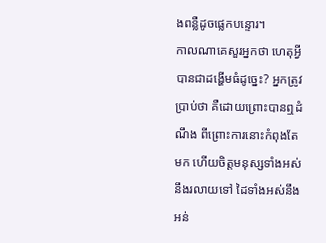ងពន្លឺដូចផ្លេកបន្ទោរ។
កាលណាគេសួរអ្នកថា ហេតុអ្វីបានជាដង្ហើមធំដូច្នេះ? អ្នកត្រូវប្រាប់ថា គឺដោយព្រោះបានឮដំណឹង ពីព្រោះការនោះកំពុងតែមក ហើយចិត្តមនុស្សទាំងអស់នឹងរលាយទៅ ដៃទាំងអស់នឹងអន់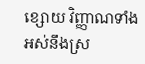ខ្សោយ វិញ្ញាណទាំងអស់នឹងស្រ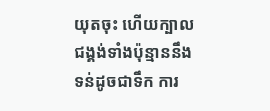យុតចុះ ហើយក្បាលជង្គង់ទាំងប៉ុន្មាននឹងទន់ដូចជាទឹក ការ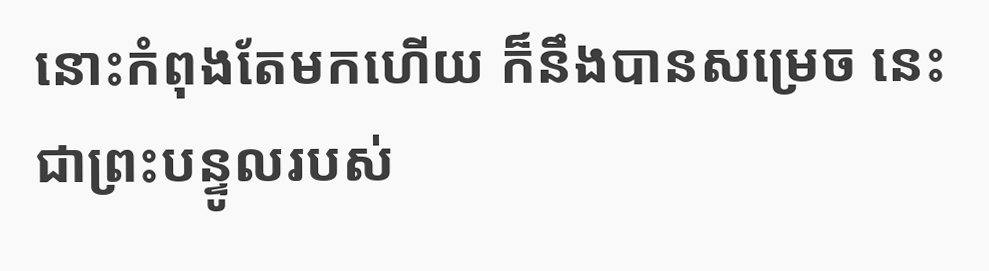នោះកំពុងតែមកហើយ ក៏នឹងបានសម្រេច នេះជាព្រះបន្ទូលរបស់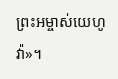ព្រះអម្ចាស់យេហូវ៉ា»។